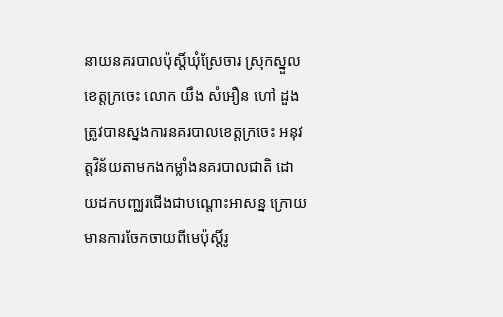នាយនគរបាលប៉ុស្តិ៍ឃុំស្រែចារ ស្រុកស្នួល ខេត្តក្រចេះ លោក យឹង សំអឿន ហៅ ដួង ត្រូវបានស្នងការនគរបាលខេត្តក្រចេះ អនុវត្តវិន័យតាមកងកម្លាំងនគរបាលជាតិ ដោយដកបញ្ឈរជើងជាបណ្តោះអាសន្ន ក្រោយមានការចែកចាយពីមេប៉ុស្តិ៍រូ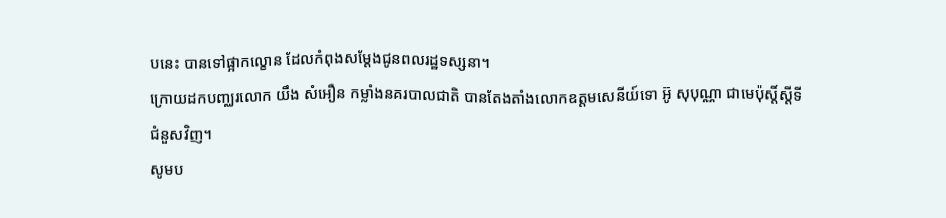បនេះ បានទៅផ្អាកល្ខោន ដែលកំពុងសម្តែងជូនពលរដ្ឋទស្សនា។
ក្រោយដកបញ្ឈរលោក យឹង សំអឿន កម្លាំងនគរបាលជាតិ បានតែងតាំងលោកឧត្តមសេនីយ៍ទោ អ៊ូ សុបុណ្ណា ជាមេប៉ុស្តិ៍ស្តីទីជំនួសវិញ។
សូមប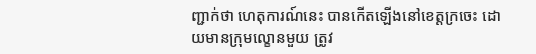ញ្ជាក់ថា ហេតុការណ៍នេះ បានកើតឡើងនៅខេត្តក្រចេះ ដោយមានក្រុមល្ខោនមួយ ត្រូវ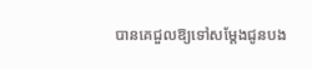បានគេជួលឱ្យទៅសម្តែងជូនបង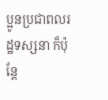ប្អូនប្រជាពលរដ្ឋទស្សនា ក៏ប៉ុន្តែ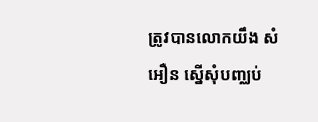ត្រូវបានលោកយឹង សំអឿន ស្នើសុំបញ្ឈប់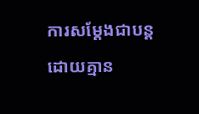ការសម្តែងជាបន្ត ដោយគ្មាន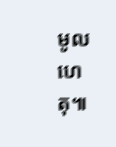មូលហេតុ៕